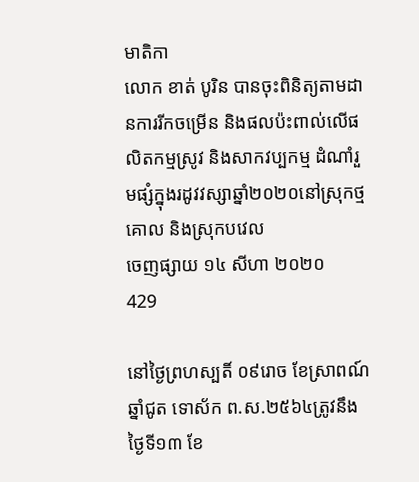មាតិកា
លោក ខាត់ បូរិន បានចុះពិនិត្យតាមដានការរីកចម្រើន និងផលប៉ះពាល់លើផលិតកម្មស្រូវ និងសាកវប្បកម្ម ដំណាំរួមផ្សំក្នុងរដូវវស្សាឆ្នាំ២០២០នៅស្រុកថ្មគោល និងស្រុកបវេល
ចេញផ្សាយ ១៤ សីហា ២០២០
429

នៅថ្ងៃព្រហស្បតិ៍ ០៩រោច ខែស្រាពណ៍ ឆ្នាំជូត ទោស័ក ព.ស.២៥៦៤ត្រូវនឹងថ្ងៃទី១៣ ខែ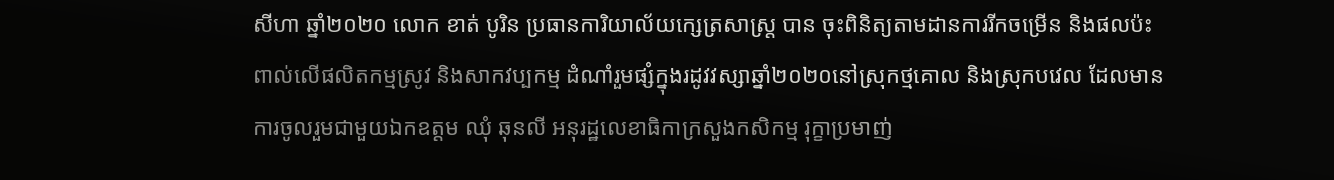សីហា ឆ្នាំ២០២០ លោក ខាត់ បូរិន ប្រធានការិយាល័យក្សេត្រសាស្រ្ត បាន ចុះពិនិត្យតាមដានការរីកចម្រើន និងផលប៉ះពាល់លើផលិតកម្មស្រូវ និងសាកវប្បកម្ម ដំណាំរួមផ្សំក្នុងរដូវវស្សាឆ្នាំ២០២០នៅស្រុកថ្មគោល និងស្រុកបវេល ដែលមានការចូលរួមជាមួយឯកឧត្តម ឈុំ ឆុនលី អនុរដ្ឋលេខាធិកាក្រសួងកសិកម្ម រុក្ខាប្រមាញ់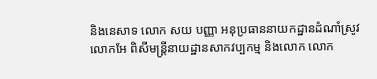និងនេសាទ លោក សយ បញ្ញា អនុប្រធាននាយកដ្ឋានដំណាំស្រូវ លោកអែ ពិសីមន្រ្តីនាយដ្ឋានសាកវប្បកម្ម និងលោក លោក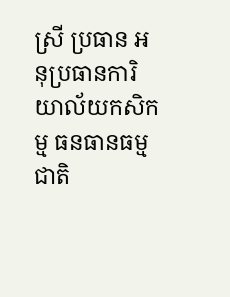ស្រី ប្រធាន អនុប្រធានការិយាល័យកសិកម្ម ធនធានធម្មជាតិ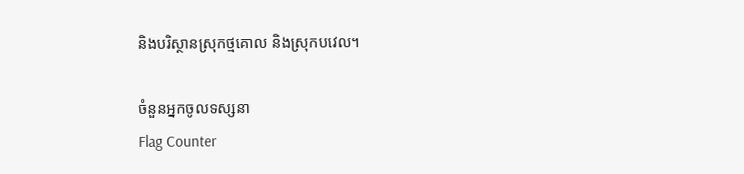និងបរិស្ថានស្រុកថ្មគោល និងស្រុកបវេល។

ចំនួនអ្នកចូលទស្សនា
Flag Counter